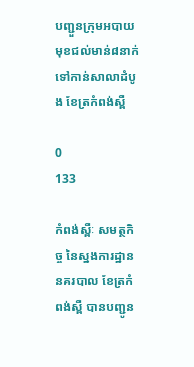បញ្ជួនក្រុមអបាយមុខជល់មាន់៨នាក់ទៅកាន់សាលាដំបូង ខែត្រកំពង់ស្ពឺ

0
133

កំពង់ស្ពឺៈ សមត្ថកិច្ច នៃស្នងការដ្ឋាននគរបាល ខែត្រកំពង់ស្ពឺ បានបញ្ជូន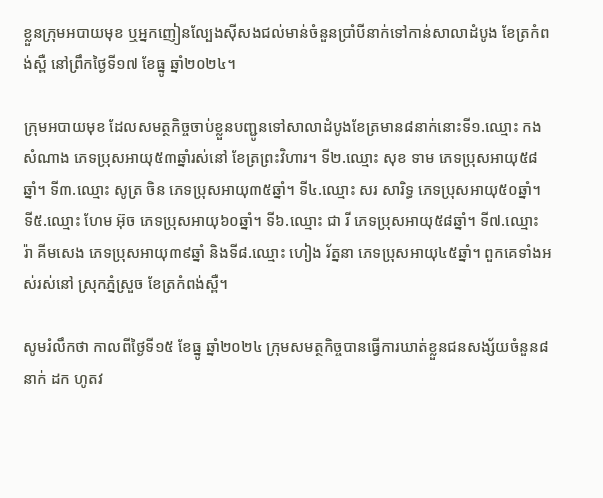ខ្លួនក្រុមអបាយមុខ ឬអ្នកញៀនល្បែងស៊ីសងជល់មាន់ចំនួនប្រាំបីនាក់ទៅកាន់សាលាដំបូង ខែត្រកំពង់ស្ពឺ នៅព្រឹកថ្ងៃទី១៧ ខែធ្នូ ឆ្នាំ២០២៤។

ក្រុមអបាយមុខ ដែលសមត្ថកិច្ចចាប់ខ្លួនបញ្ជូនទៅសាលាដំបូងខែត្រមាន៨នាក់នោះទី១.ឈ្មោះ កង សំណាង ភេទប្រុសអាយុ៥៣ឆ្នាំរស់នៅ ខែត្រព្រះវិហារ។ ទី២.ឈ្មោះ សុខ ទាម ភេទប្រុសអាយុ៥៨ឆ្នាំ។ ទី៣.ឈ្មោះ សូត្រ ចិន ភេទប្រុសអាយុ៣៥ឆ្នាំ។ ទី៤.ឈ្មោះ សរ សារិទ្ធ ភេទប្រុសអាយុ៥០ឆ្នាំ។ ទី៥.ឈ្មោះ ហែម អ៊ុច ភេទប្រុសអាយុ៦០ឆ្នាំ។ ទី៦.ឈ្មោះ ជា រី ភេទប្រុសអាយុ៥៨ឆ្នាំ។ ទី៧.ឈ្មោះ រ៉ា គីមសេង ភេទប្រុសអាយុ៣៩ឆ្នាំ និងទី៨.ឈ្មោះ ហៀង រ័ត្ននា ភេទប្រុសអាយុ៤៥ឆ្នាំ។ ពួកគេទាំងអស់រស់នៅ ស្រុកភ្នំស្រួច ខែត្រកំពង់ស្ពឺ។

សូមរំលឹកថា កាលពីថ្ងៃទី១៥ ខែធ្នូ ឆ្នាំ២០២៤ ក្រុមសមត្ថកិច្ចបានធ្វើការឃាត់ខ្លួនជនសង្ស័យចំនួន៨នាក់ ដក ហូតវ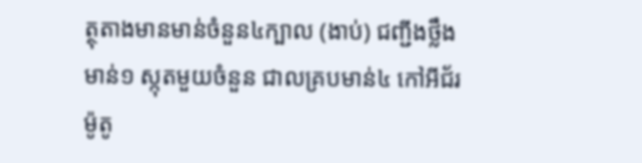ត្ថុតាងមានមាន់ចំនួន៤ក្បាល (ងាប់) ជញ្ជីងថ្លឹងមាន់១ ស្កុតមួយចំនួន ជាលគ្របមាន់៤ កៅអីជ័រ ម៉ូតូ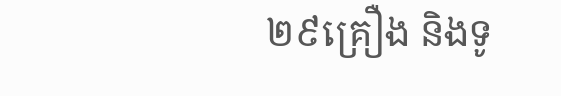២៩គ្រឿង និងទូ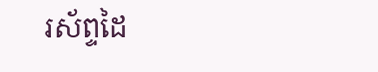រស័ព្ទដៃ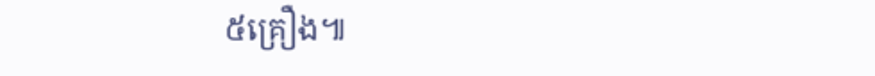៥គ្រឿង៕